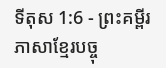ទីតុស 1:6 - ព្រះគម្ពីរភាសាខ្មែរបច្ចុ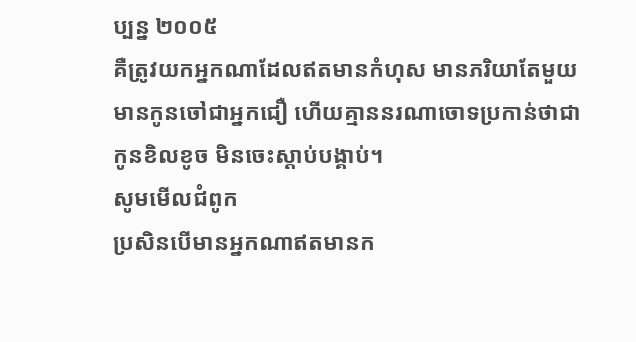ប្បន្ន ២០០៥
គឺត្រូវយកអ្នកណាដែលឥតមានកំហុស មានភរិយាតែមួយ មានកូនចៅជាអ្នកជឿ ហើយគ្មាននរណាចោទប្រកាន់ថាជាកូនខិលខូច មិនចេះស្ដាប់បង្គាប់។
សូមមើលជំពូក
ប្រសិនបើមានអ្នកណាឥតមានក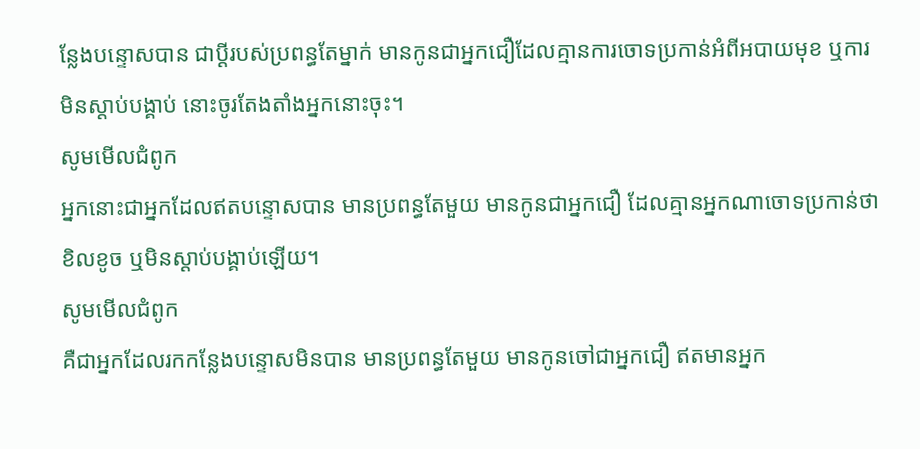ន្លែងបន្ទោសបាន ជាប្ដីរបស់ប្រពន្ធតែម្នាក់ មានកូនជាអ្នកជឿដែលគ្មានការចោទប្រកាន់អំពីអបាយមុខ ឬការមិនស្ដាប់បង្គាប់ នោះចូរតែងតាំងអ្នកនោះចុះ។
សូមមើលជំពូក
អ្នកនោះជាអ្នកដែលឥតបន្ទោសបាន មានប្រពន្ធតែមួយ មានកូនជាអ្នកជឿ ដែលគ្មានអ្នកណាចោទប្រកាន់ថាខិលខូច ឬមិនស្ដាប់បង្គាប់ឡើយ។
សូមមើលជំពូក
គឺជាអ្នកដែលរកកន្លែងបន្ទោសមិនបាន មានប្រពន្ធតែមួយ មានកូនចៅជាអ្នកជឿ ឥតមានអ្នក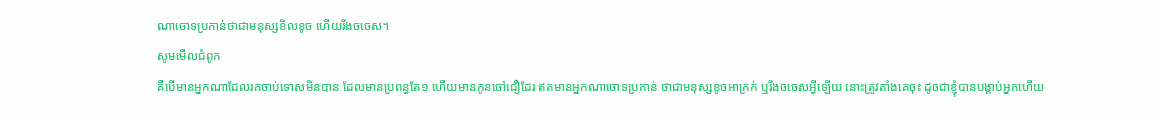ណាចោទប្រកាន់ថាជាមនុស្សខិលខូច ហើយរឹងចចេស។
សូមមើលជំពូក
គឺបើមានអ្នកណាដែលរកចាប់ទោសមិនបាន ដែលមានប្រពន្ធតែ១ ហើយមានកូនចៅជឿដែរ ឥតមានអ្នកណាចោទប្រកាន់ ថាជាមនុស្សខូចអាក្រក់ ឬរឹងចចេសអ្វីឡើយ នោះត្រូវតាំងគេចុះ ដូចជាខ្ញុំបានបង្គាប់អ្នកហើយ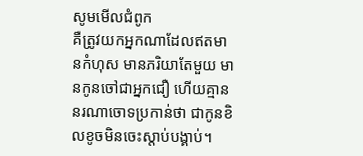សូមមើលជំពូក
គឺត្រូវយកអ្នកណាដែលឥតមានកំហុស មានភរិយាតែមួយ មានកូនចៅជាអ្នកជឿ ហើយគ្មាននរណាចោទប្រកាន់ថា ជាកូនខិលខូចមិនចេះស្ដាប់បង្គាប់។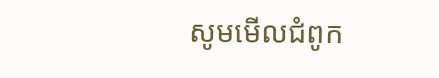សូមមើលជំពូក